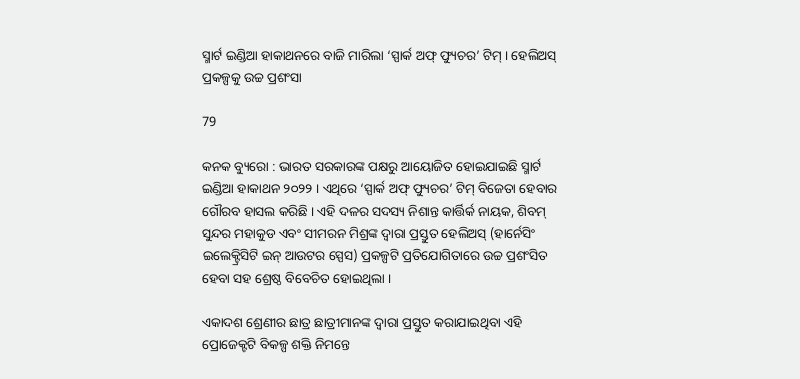ସ୍ମାର୍ଟ ଇଣ୍ଡିଆ ହାକାଥନରେ ବାଜି ମାରିଲା ‘ସ୍ପାର୍କ ଅଫ୍ ଫ୍ୟୁଚର’ ଟିମ୍ । ହେଲିଅସ୍ ପ୍ରକଳ୍ପକୁ ଉଚ୍ଚ ପ୍ରଶଂସା

79

କନକ ବ୍ୟୁରୋ : ଭାରତ ସରକାରଙ୍କ ପକ୍ଷରୁ ଆୟୋଜିତ ହୋଇଯାଇଛି ସ୍ମାର୍ଟ ଇଣ୍ଡିଆ ହାକାଥନ ୨୦୨୨ । ଏଥିରେ ‘ସ୍ପାର୍କ ଅଫ୍ ଫ୍ୟୁଚର’ ଟିମ୍ ବିଜେତା ହେବାର ଗୌରବ ହାସଲ କରିଛି । ଏହି ଦଳର ସଦସ୍ୟ ନିଶାନ୍ତ କାର୍ତ୍ତିର୍କ ନାୟକ, ଶିବମ୍ ସୁନ୍ଦର ମହାକୁଡ ଏବଂ ସୀମରନ ମିଶ୍ରଙ୍କ ଦ୍ୱାରା ପ୍ରସ୍ତୁତ ହେଲିଅସ୍ (ହାର୍ନେସିଂ ଇଲେକ୍ଟ୍ରିସିଟି ଇନ୍ ଆଉଟର ସ୍ପେସ) ପ୍ରକଳ୍ପଟି ପ୍ରତିଯୋଗିତାରେ ଉଚ୍ଚ ପ୍ରଶଂସିତ ହେବା ସହ ଶ୍ରେଷ୍ଠ ବିବେଚିତ ହୋଇଥିଲା ।

ଏକାଦଶ ଶ୍ରେଣୀର ଛାତ୍ର ଛାତ୍ରୀମାନଙ୍କ ଦ୍ୱାରା ପ୍ରସ୍ତୁତ କରାଯାଇଥିବା ଏହି ପ୍ରୋଜେକ୍ଟଟି ବିକଳ୍ପ ଶକ୍ତି ନିମନ୍ତେ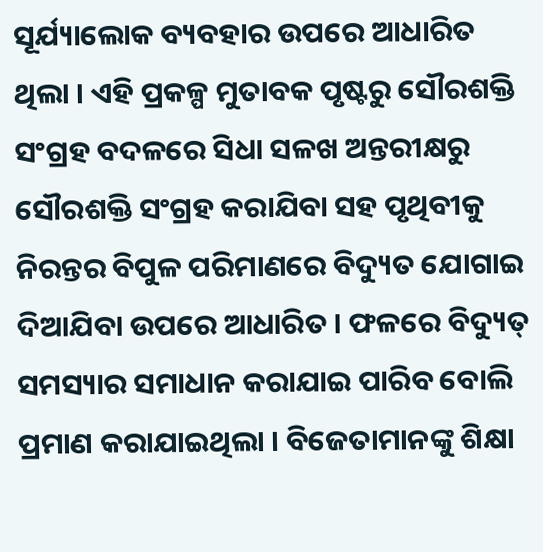ସୂର୍ଯ୍ୟାଲୋକ ବ୍ୟବହାର ଉପରେ ଆଧାରିତ ଥିଲା । ଏହି ପ୍ରକଳ୍ପ ମୁତାବକ ପୃଷ୍ଟରୁ ସୌରଶକ୍ତି ସଂଗ୍ରହ ବଦଳରେ ସିଧା ସଳଖ ଅନ୍ତରୀକ୍ଷରୁ ସୌରଶକ୍ତି ସଂଗ୍ରହ କରାଯିବା ସହ ପୃଥିବୀକୁ ନିରନ୍ତର ବିପୁଳ ପରିମାଣରେ ବିଦ୍ୟୁତ ଯୋଗାଇ ଦିଆଯିବା ଉପରେ ଆଧାରିତ । ଫଳରେ ବିଦ୍ୟୁତ୍ ସମସ୍ୟାର ସମାଧାନ କରାଯାଇ ପାରିବ ବୋଲି ପ୍ରମାଣ କରାଯାଇଥିଲା । ବିଜେତାମାନଙ୍କୁ ଶିକ୍ଷା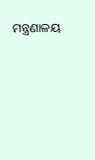ମନ୍ତ୍ରଣାଳୟ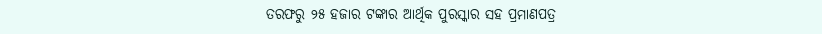ତରଫରୁ ୨୫ ହଜାର ଟଙ୍କାର ଆର୍ଥିକ ପୁରସ୍କାର ସହ ପ୍ରମାଣପତ୍ର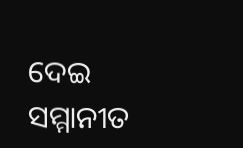ଦେଇ ସମ୍ମାନୀତ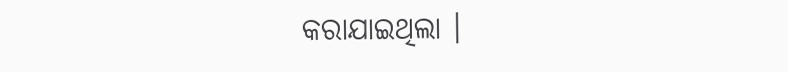କରାଯାଇଥିଲା ।